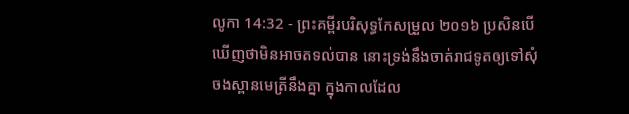លូកា 14:32 - ព្រះគម្ពីរបរិសុទ្ធកែសម្រួល ២០១៦ ប្រសិនបើឃើញថាមិនអាចតទល់បាន នោះទ្រង់នឹងចាត់រាជទូតឲ្យទៅសុំចងស្ពានមេត្រីនឹងគ្នា ក្នុងកាលដែល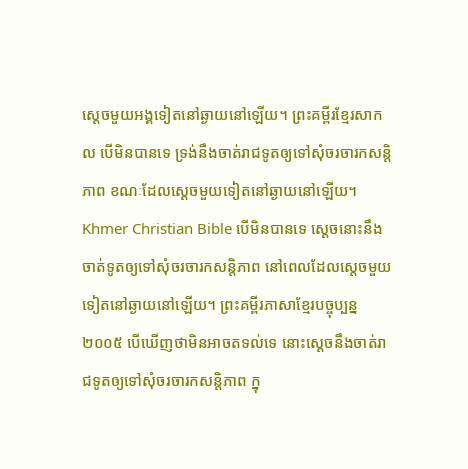ស្តេចមួយអង្គទៀតនៅឆ្ងាយនៅឡើយ។ ព្រះគម្ពីរខ្មែរសាកល បើមិនបានទេ ទ្រង់នឹងចាត់រាជទូតឲ្យទៅសុំចរចារកសន្តិភាព ខណៈដែលស្ដេចមួយទៀតនៅឆ្ងាយនៅឡើយ។ Khmer Christian Bible បើមិនបានទេ ស្ដេចនោះនឹងចាត់ទូតឲ្យទៅសុំចរចារកសន្ដិភាព នៅពេលដែលស្ដេចមួយទៀតនៅឆ្ងាយនៅឡើយ។ ព្រះគម្ពីរភាសាខ្មែរបច្ចុប្បន្ន ២០០៥ បើឃើញថាមិនអាចតទល់ទេ នោះស្ដេចនឹងចាត់រាជទូតឲ្យទៅសុំចរចារកសន្តិភាព ក្នុ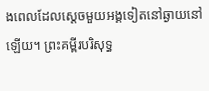ងពេលដែលស្ដេចមួយអង្គទៀតនៅឆ្ងាយនៅឡើយ។ ព្រះគម្ពីរបរិសុទ្ធ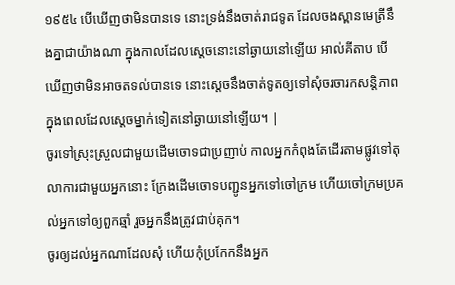១៩៥៤ បើឃើញថាមិនបានទេ នោះទ្រង់នឹងចាត់រាជទូត ដែលចងស្ពានមេត្រីនឹងគ្នាជាយ៉ាងណា ក្នុងកាលដែលស្តេចនោះនៅឆ្ងាយនៅឡើយ អាល់គីតាប បើឃើញថាមិនអាចតទល់បានទេ នោះស្តេចនឹងចាត់ទូតឲ្យទៅសុំចរចារកសន្ដិភាព ក្នុងពេលដែលស្ដេចម្នាក់ទៀតនៅឆ្ងាយនៅឡើយ។ |
ចូរទៅស្រុះស្រួលជាមួយដើមចោទជាប្រញាប់ កាលអ្នកកំពុងតែដើរតាមផ្លូវទៅតុលាការជាមួយអ្នកនោះ ក្រែងដើមចោទបញ្ជូនអ្នកទៅចៅក្រម ហើយចៅក្រមប្រគល់អ្នកទៅឲ្យពួកឆ្មាំ រួចអ្នកនឹងត្រូវជាប់គុក។
ចូរឲ្យដល់អ្នកណាដែលសុំ ហើយកុំប្រកែកនឹងអ្នក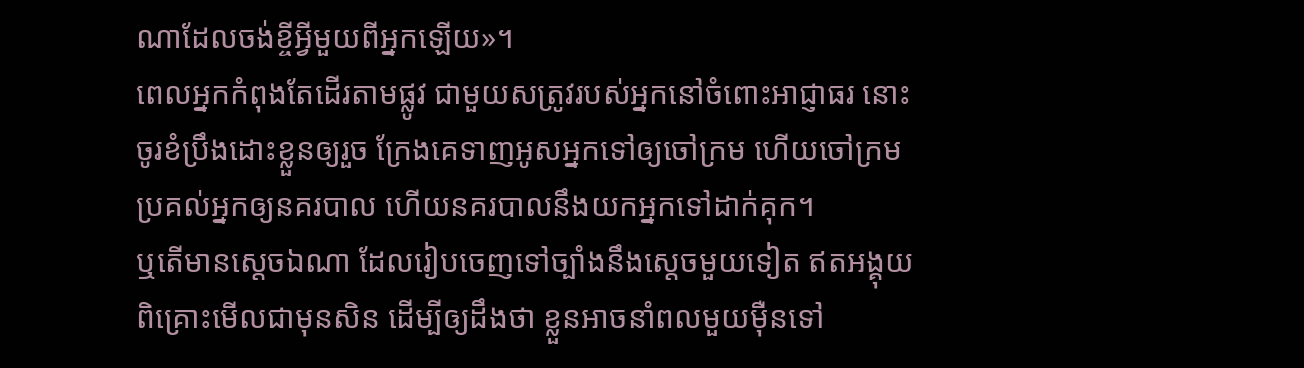ណាដែលចង់ខ្ចីអ្វីមួយពីអ្នកឡើយ»។
ពេលអ្នកកំពុងតែដើរតាមផ្លូវ ជាមួយសត្រូវរបស់អ្នកនៅចំពោះអាជ្ញាធរ នោះចូរខំប្រឹងដោះខ្លួនឲ្យរួច ក្រែងគេទាញអូសអ្នកទៅឲ្យចៅក្រម ហើយចៅក្រមប្រគល់អ្នកឲ្យនគរបាល ហើយនគរបាលនឹងយកអ្នកទៅដាក់គុក។
ឬតើមានស្តេចឯណា ដែលរៀបចេញទៅច្បាំងនឹងស្តេចមួយទៀត ឥតអង្គុយពិគ្រោះមើលជាមុនសិន ដើម្បីឲ្យដឹងថា ខ្លួនអាចនាំពលមួយម៉ឺនទៅ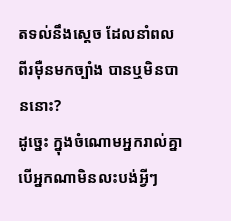តទល់នឹងស្តេច ដែលនាំពលពីរម៉ឺនមកច្បាំង បានឬមិនបាននោះ?
ដូច្នេះ ក្នុងចំណោមអ្នករាល់គ្នា បើអ្នកណាមិនលះបង់អ្វីៗ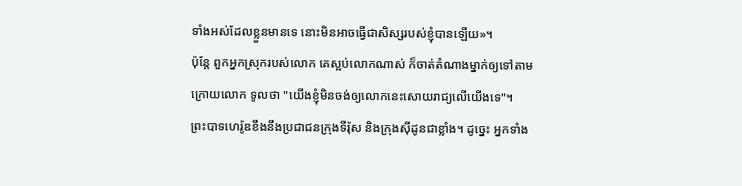ទាំងអស់ដែលខ្លួនមានទេ នោះមិនអាចធ្វើជាសិស្សរបស់ខ្ញុំបានឡើយ»។
ប៉ុន្តែ ពួកអ្នកស្រុករបស់លោក គេស្អប់លោកណាស់ ក៏ចាត់តំណាងម្នាក់ឲ្យទៅតាមក្រោយលោក ទូលថា "យើងខ្ញុំមិនចង់ឲ្យលោកនេះសោយរាជ្យលើយើងទេ"។
ព្រះបាទហេរ៉ូឌខឹងនឹងប្រជាជនក្រុងទីរ៉ុស និងក្រុងស៊ីដូនជាខ្លាំង។ ដូច្នេះ អ្នកទាំង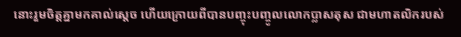នោះរួមចិត្តគ្នាមកគាល់ស្តេច ហើយក្រោយពីបានបញ្ចុះបញ្ចូលលោកប្លាសតុស ជាមហាតលិករបស់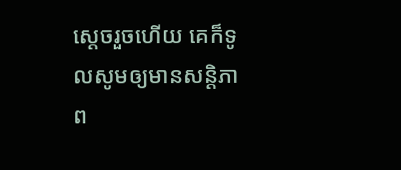ស្តេចរួចហើយ គេក៏ទូលសូមឲ្យមានសន្ដិភាព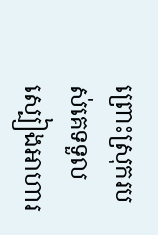ព្រោះស្រុករបស់គេទទួលស្បៀងអាហារ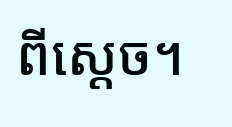ពីស្តេច។